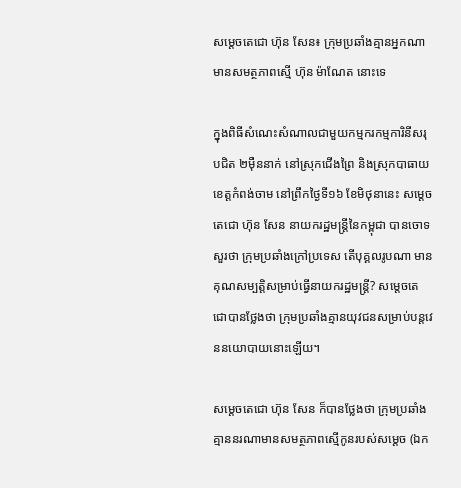សម្តេចតេជោ ហ៊ុន សែន៖ ក្រុមប្រឆាំងគ្មានអ្នកណាមានសមត្ថភាពស្មើ ហ៊ុន ម៉ាណែត នោះទេ

ក្នុងពិធីសំណេះសំណាលជាមួយកម្មករកម្មការិនីសរុបជិត ២ម៉ឺននាក់ នៅស្រុកជើងព្រៃ និងស្រុកបាធាយ ខេត្តកំពង់ចាម នៅព្រឹកថ្ងៃទី១៦ ខែមិថុនានេះ សម្តេចតេជោ ហ៊ុន សែន នាយករដ្ឋមន្ត្រីនៃកម្ពុជា បានចោទសួរថា ក្រុមប្រឆាំងក្រៅប្រទេស តើបុគ្គលរូបណា មានគុណសម្បត្តិសម្រាប់ធ្វើនាយករដ្ឋមន្ត្រី? សម្តេចតេជោបានថ្លែងថា ក្រុមប្រឆាំងគ្មានយុវជនសម្រាប់បន្តវេននយោបាយនោះឡើយ។

សម្តេចតេជោ ហ៊ុន សែន ក៏បានថ្លែងថា ក្រុមប្រឆាំងគ្មាននរណាមានសមត្ថភាពស្មើកូនរបស់សម្តេច (ឯក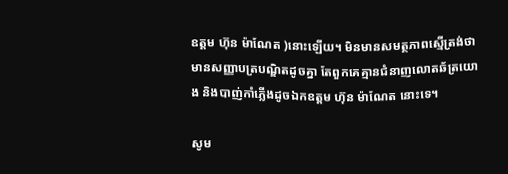ឧត្តម ហ៊ុន ម៉ាណែត )នោះឡើយ។ មិនមានសមត្ថភាពស្មើត្រង់ថា មានសញ្ញាបត្របណ្ឌិតដូចគ្នា តែពួកគេគ្មានជំនាញលោតឆ័ត្រយោង និងបាញ់កាំភ្លើងដូចឯកឧត្តម ហ៊ុន ម៉ាណែត នោះទេ។

សូម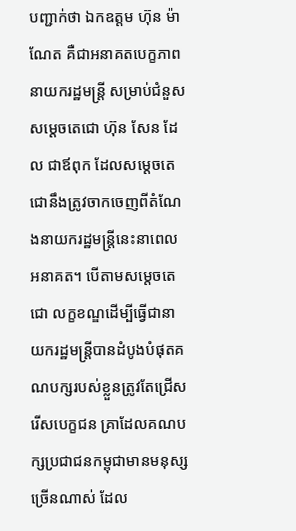បញ្ជាក់ថា ឯកឧត្តម ហ៊ុន ម៉ាណែត គឺជាអនាគតបេក្ខភាពនាយករដ្ឋមន្ត្រី សម្រាប់ជំនួសសម្តេចតេជោ ហ៊ុន សែន ដែល ជាឪពុក ដែលសម្តេចតេជោនឹងត្រូវចាកចេញពីតំណែងនាយករដ្ឋមន្រ្តីនេះនាពេលអនាគត។ បើតាមសម្តេចតេជោ លក្ខខណ្ឌដើម្បីធ្វើជានាយករដ្ឋមន្ដ្រីបានដំបូងបំផុតគណបក្សរបស់ខ្លួនត្រូវតែជ្រើសរើសបេក្ខជន គ្រាដែលគណបក្សប្រជាជនកម្ពុជាមានមនុស្សច្រើនណាស់ ដែល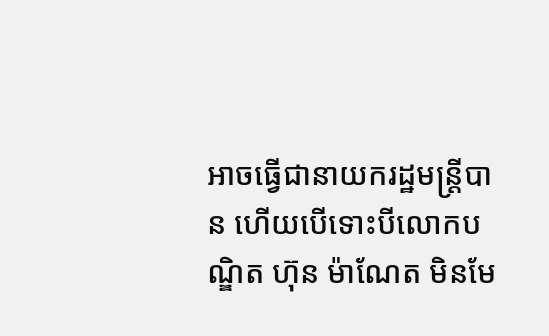អាចធ្វើជានាយករដ្ឋមន្ដ្រីបាន ហើយបើទោះបីលោកបណ្ឌិត ហ៊ុន ម៉ាណែត មិនមែ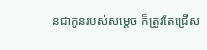នជាកូនរបស់សម្ដេច ក៏ត្រូវតែជ្រើស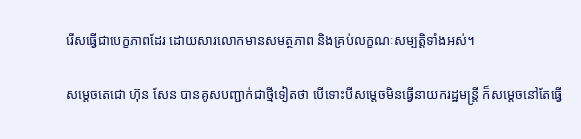រើសធ្វើជាបេក្ខភាពដែរ ដោយសារលោកមានសមត្ថភាព និងគ្រប់លក្ខណៈសម្បត្តិទាំងអស់។

សម្តេចតេជោ ហ៊ុន សែន បានគូសបញ្ជាក់ជាថ្មីទៀតថា បើទោះបីសម្តេចមិនធ្វើនាយករដ្ឋមន្ត្រី ក៏សម្តេចនៅតែធ្វើ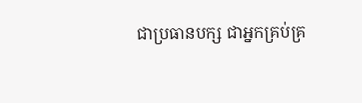ជាប្រធានបក្ស ជាអ្នកគ្រប់គ្រ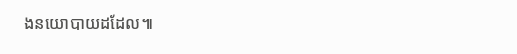ងនយោបាយដដែល៕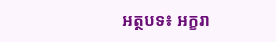អត្ថបទ៖ អក្ខរា